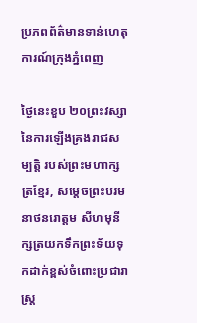ប្រភពព័ត៌មានទាន់ហេតុការណ៍ក្រុងភ្នំពេញ

ថ្ងៃនេះខួប ២០ព្រះវស្សា នៃការឡើងគ្រងរាជសម្បត្តិ របស់ព្រះមហាក្សត្រខ្មែរ, សម្តេចព្រះបរមនាថនរោត្តម សីហមុនី ក្សត្រយកទឹកព្រះទ័យទុកដាក់ខ្ពស់ចំពោះប្រជារាស្ត្រ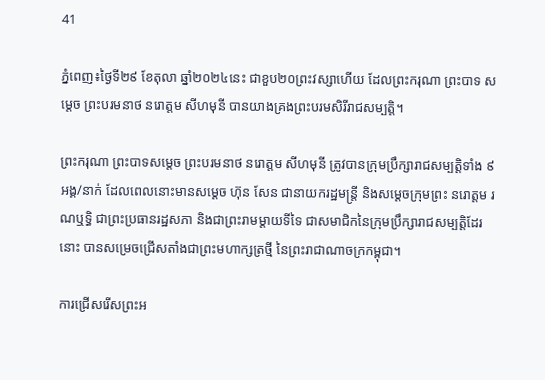41

ភ្នំពេញ៖ថ្ងៃទី២៩ ខែតុលា ឆ្នាំ២០២៤នេះ ជាខួប២០ព្រះវស្សាហើយ ដែលព្រះករុណា ព្រះបាទ សម្តេច ព្រះបរមនាថ នរោត្តម សីហមុនី បានយាងគ្រងព្រះបរមសិរីរាជសម្បត្តិ។

ព្រះករុណា ព្រះបាទសម្តេច ព្រះបរមនាថ នរោត្តម សីហមុនី ត្រូវបានក្រុមប្រឹក្សារាជសម្បត្តិទាំង ៩អង្គ/នាក់ ដែលពេលនោះមានសម្ដេច ហ៊ុន សែន ជានាយករដ្ឋមន្ត្រី និងសម្ដេចក្រុមព្រះ នរោត្តម រណឬទ្ធិ ជាព្រះប្រធានរដ្ឋសភា និងជាព្រះរាមម្ដាយទីទៃ ជាសមាជិកនៃក្រុមប្រឹក្សារាជសម្បត្តិដែរនោះ បានសម្រេចជ្រើសតាំងជាព្រះមហាក្សត្រថ្មី នៃព្រះរាជាណាចក្រកម្ពុជា។

ការជ្រើសរើសព្រះអ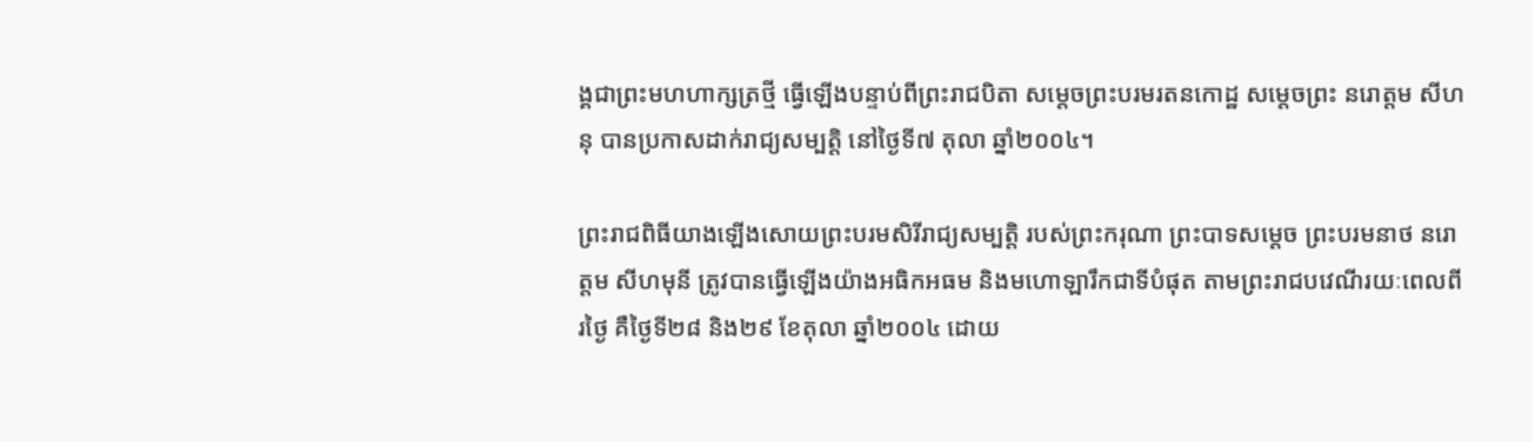ង្គជាព្រះមហហាក្សត្រថ្មី ធ្វើឡើងបន្ទាប់ពីព្រះរាជបិតា សម្តេចព្រះបរមរតនកោដ្ឋ សម្ដេចព្រះ នរោត្តម សីហនុ បានប្រកាសដាក់រាជ្យសម្បត្តិ នៅថ្ងៃទី៧ តុលា ឆ្នាំ២០០៤។

ព្រះរាជពិធីយាងឡើងសោយព្រះបរមសិរីរាជ្យសម្បត្តិ របស់ព្រះករុណា ព្រះបាទសម្តេច ព្រះបរមនាថ នរោត្តម សីហមុនី ត្រូវបានធ្វើឡើងយ៉ាងអធិកអធម និងមហោឡារឹកជាទីបំផុត តាមព្រះរាជបវេណីរយៈពេលពីរថ្ងៃ គឺថ្ងៃទី២៨ និង២៩ ខែតុលា ឆ្នាំ២០០៤ ដោយ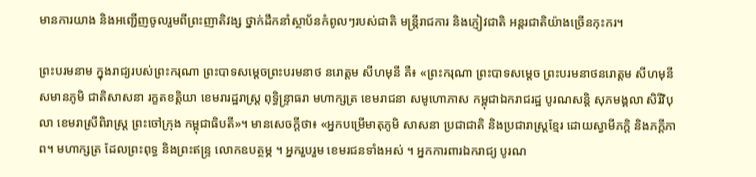មានការយាង និងអញ្ជើញចូលរួមពីព្រះញាតិវង្ស ថ្នាក់ដឹកនាំស្ថាប័នកំពូលៗរបស់ជាតិ មន្ត្រីរាជការ និងភ្ញៀវជាតិ អន្តរជាតិយ៉ាងច្រើនកុះករ។

ព្រះបរមនាម ក្នុងរាជ្យរបស់ព្រះករុណា ព្រះបាទសម្ដេចព្រះបរមនាថ នរោត្ដម សីហមុនី គឺ៖ «ព្រះករុណា ព្រះបាទសម្តេច ព្រះបរមនាថនរោត្តម សីហមុនី សមានភូមិ ជាតិសាសនា រក្ខតខត្តិយា ខេមរារដ្ឋរាស្ត្រ ពុទ្ធិន្ទ្រាធរា មហាក្សត្រ ខេមរាជនា សមូហោភាស កម្ពុជាឯករាជរដ្ឋ បូរណសន្តិ សុភមង្គលា សិរីវិបុលា ខេមរាស្រីពិរាស្ត្រ ព្រះចៅក្រុង កម្ពុជាធិបតី»។ មានសេចក្តីថា៖ «អ្នកបម្រើមាតុភូមិ សាសនា ប្រជាជាតិ និងប្រជារាស្ត្រខ្មែរ ដោយស្វាមីភក្តិ និងភក្ដីភាព។ មហាក្សត្រ ដែលព្រះពុទ្ធ និងព្រះឥន្ទ្រ លោកឧបត្ថម្ភ ។ អ្នករួបរួម ខេមរជនទាំងអស់ ។ អ្នកការពារឯករាជ្យ បូរណ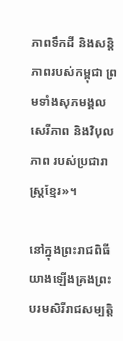ភាពទឹកដី និងសន្តិភាពរបស់កម្ពុជា ព្រមទាំងសុភមង្គល សេរីភាព និងវិបុលភាព របស់ប្រជារាស្ត្រខ្មែរ»។

នៅក្នុងព្រះរាជពិធីយាងឡើងគ្រងព្រះបរមសិរីរាជសម្បត្តិ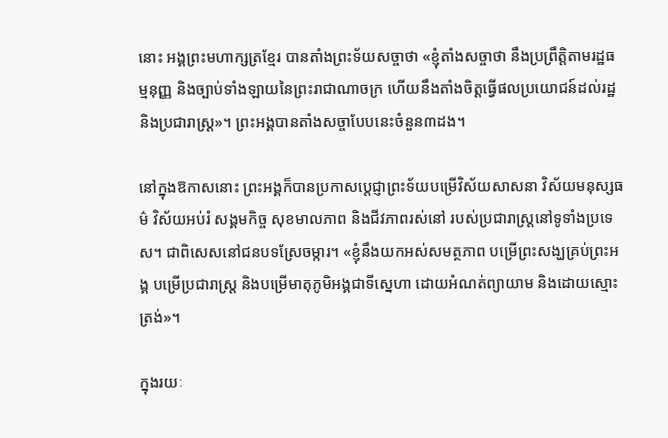នោះ អង្គព្រះមហាក្សត្រខ្មែរ បានតាំងព្រះទ័យសច្ចាថា «ខ្ញុំតាំងសច្ចាថា នឹងប្រព្រឹត្តិតាមរដ្ឋធម្មនុញ្ញ និងច្បាប់ទាំងឡាយនៃព្រះរាជាណាចក្រ ហើយនឹងតាំងចិត្តធ្វើផលប្រយោជន៍ដល់រដ្ឋ និងប្រជារាស្ត្រ»។ ព្រះអង្គបានតាំងសច្ចាបែបនេះចំនួន៣ដង។

នៅក្នុងឱកាសនោះ ព្រះអង្គក៏បានប្រកាសប្តេជ្ញាព្រះទ័យបម្រើវិស័យសាសនា វិស័យមនុស្សធម៌ វិស័យអប់រំ សង្គមកិច្ច សុខមាលភាព និងជីវភាពរស់នៅ របស់ប្រជារាស្ត្រនៅទូទាំងប្រទេស។ ជាពិសេសនៅជនបទស្រែចម្ការ។ «ខ្ញុំនឹងយកអស់សមត្ថភាព បម្រើព្រះសង្ឃគ្រប់ព្រះអង្គ បម្រើប្រជារាស្ត្រ និងបម្រើមាតុភូមិអង្គជាទីស្នេហា ដោយអំណត់ព្យាយាម និងដោយស្មោះត្រង់»។

ក្នុងរយៈ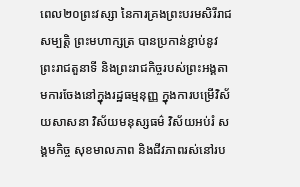ពេល២០ព្រះវស្សា នៃការគ្រងព្រះបរមសិរីរាជសម្បត្តិ ព្រះមហាក្សត្រ បានប្រកាន់ខ្ជាប់នូវព្រះរាជតួនាទី និងព្រះរាជកិច្ចរបស់ព្រះអង្គតាមការចែងនៅក្នុងរដ្ឋធម្មនុញ្ញ ក្នុងការបម្រើវិស័យសាសនា វិស័យមនុស្សធម៌ វិស័យអប់រំ សង្គមកិច្ច សុខមាលភាព និងជីវភាពរស់នៅរប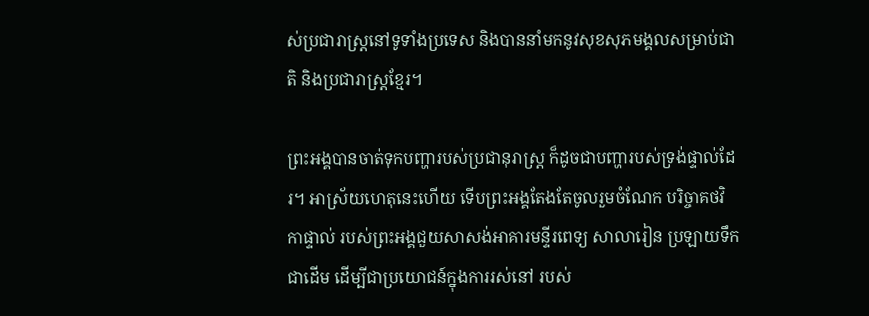ស់ប្រជារាស្ត្រនៅទូទាំងប្រទេស និងបាននាំមកនូវសុខសុភមង្គលសម្រាប់ជាតិ និងប្រជារាស្ត្រខ្មែរ។

ព្រះអង្គបានចាត់ទុកបញ្ហារបស់ប្រជានុរាស្រ្ត ក៏ដូចជាបញ្ហារបស់ទ្រង់ផ្ទាល់ដែរ។ អាស្រ័យហេតុនេះហើយ ទើបព្រះអង្គតែងតែចូលរួមចំណែក បរិច្ចាគថវិកាផ្ទាល់ របស់ព្រះអង្គជួយសាសង់អាគារមន្ទីរពេទ្យ សាលារៀន ប្រឡាយទឹកជាដើម ដើម្បីជាប្រយោជន៍ក្នុងការរស់នៅ របស់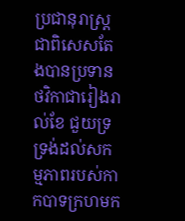ប្រជានុរាស្រ្ត ជាពិសេសតែងបានប្រទាន ថវិកាជារៀងរាល់ខែ ជួយទ្រទ្រង់ដល់សកម្មភាពរបស់កាកបាទក្រហមក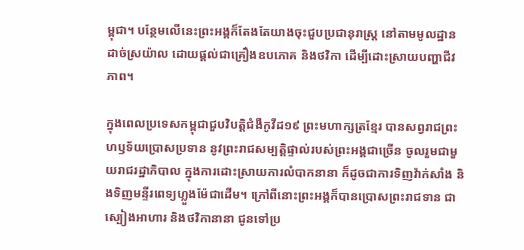ម្ពុជា។ បន្ថែមលើនេះព្រះអង្គក៏តែងតែយាងចុះជួបប្រជានុរាស្រ្ត នៅតាមមូលដ្ឋានដាច់ស្រយ៉ាល ដោយផ្ដល់ជាគ្រឿងឧបភោគ និងថវិកា ដើម្បីដោះស្រាយបញ្ហាជីវភាព។

ក្នុងពេលប្រទេសកម្ពុជាជួបវិបត្តិជំងឺកូវីដ១៩ ព្រះមហាក្សត្រខ្មែរ បានសព្វរាជព្រះហឫទ័យប្រោសប្រទាន នូវព្រះរាជសម្បត្តិផ្ទាល់របស់ព្រះអង្គជាច្រើន ចូលរួមជាមួយរាជរដ្ឋាភិបាល ក្នុងការដោះស្រាយការលំបាកនានា ក៏ដូចជាការទិញវ៉ាក់សាំង និងទិញមន្ទីរពេទ្យហ្លួងម៉ែជាដើម។ ក្រៅពីនោះព្រះអង្គក៏បានប្រោសព្រះរាជទាន ជាស្បៀងអាហារ និងថវិកានានា ជូនទៅប្រ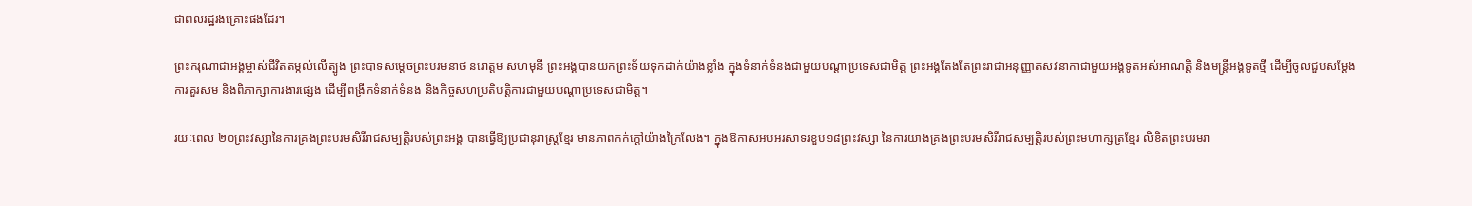ជាពលរដ្ឋរងគ្រោះផងដែរ។

ព្រះករុណាជាអង្គម្ចាស់ជីវិតតម្កល់លើត្បូង ព្រះបាទសម្ដេចព្រះបរមនាថ នរោត្តម សហមុនី ព្រះអង្គបានយកព្រះទ័យទុកដាក់យ៉ាងខ្លាំង ក្នុងទំនាក់ទំនងជាមួយបណ្ដាប្រទេសជាមិត្ត ព្រះអង្គតែងតែព្រះរាជាអនុញ្ញាតសវនាកាជាមួយអង្គទូតអស់អាណត្តិ និងមន្ត្រីអង្គទូតថ្មី ដើម្បីចូលជួបសម្ដែងការគួរសម និងពិភាក្សាការងារផ្សេង ដើម្បីពង្រីកទំនាក់ទំនង និងកិច្ចសហប្រតិបត្តិការជាមួយបណ្តាប្រទេសជាមិត្ត។

រយៈពេល ២០ព្រះវស្សានៃការគ្រងព្រះបរមសិរីរាជសម្បត្តិរបស់ព្រះអង្គ បានធ្វើឱ្យប្រជានុរាស្រ្តខ្មែរ មានភាពកក់ក្ដៅយ៉ាងក្រៃលែង។ ក្នុងឱកាសអបអរសាទរខួប១៨ព្រះវស្សា នៃការយាងគ្រងព្រះបរមសិរីរាជសម្បត្តិរបស់ព្រះមហាក្សត្រខ្មែរ លិខិតព្រះបរមរា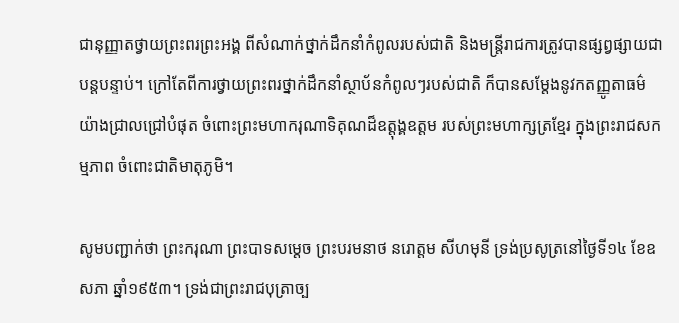ជានុញ្ញាតថ្វាយព្រះពរព្រះអង្គ ពីសំណាក់ថ្នាក់ដឹកនាំកំពូលរបស់ជាតិ និងមន្ត្រីរាជការត្រូវបានផ្សព្វផ្សាយជាបន្តបន្ទាប់។ ក្រៅតែពីការថ្វាយព្រះពរថ្នាក់ដឹកនាំស្ថាប័នកំពូលៗរបស់ជាតិ ក៏បានសម្តែងនូវកតញ្ញូតាធម៌យ៉ាងជ្រាលជ្រៅបំផុត ចំពោះព្រះមហាករុណាទិគុណដ៏ឧត្តុង្គឧត្តម របស់ព្រះមហាក្សត្រខ្មែរ ក្នុងព្រះរាជសកម្មភាព ចំពោះជាតិមាតុភូមិ។

សូមបញ្ជាក់ថា ព្រះករុណា ព្រះបាទសម្តេច ព្រះបរមនាថ នរោត្តម សីហមុនី ទ្រង់ប្រសូត្រនៅថ្ងៃទី១៤ ខែឧសភា ឆ្នាំ១៩៥៣។ ទ្រង់ជាព្រះរាជបុត្រាច្ប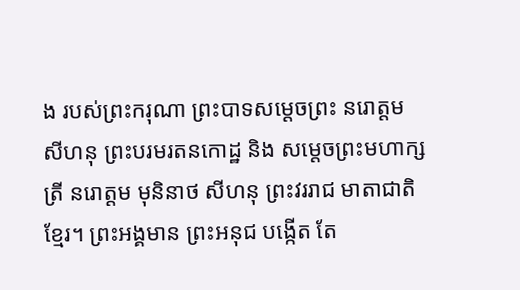ង របស់ព្រះករុណា ព្រះបាទសម្ដេចព្រះ នរោត្ដម សីហនុ ព្រះបរមរតនកោដ្ឋ និង សម្ដេចព្រះមហាក្សត្រី នរោត្ដម មុនិនាថ សីហនុ ព្រះវររាជ មាតាជាតិខ្មែរ។ ព្រះអង្គមាន ព្រះអនុជ បង្កើត តែ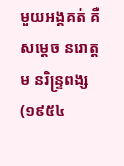មួយអង្គគត់ គឺសម្តេច នរោត្តម នរិន្ទ្រពង្ស (១៩៥៤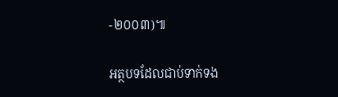-២០០៣)៕

អត្ថបទដែលជាប់ទាក់ទង